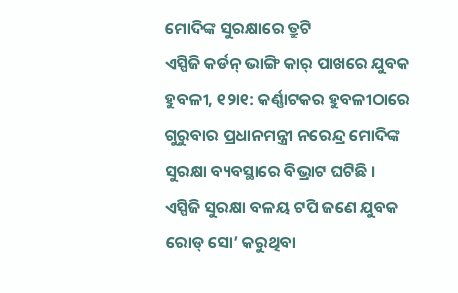ମୋଦିଙ୍କ ସୁରକ୍ଷାରେ ତ୍ରୁଟି
ଏସ୍ପିଜି କର୍ଡନ୍ ଭାଙ୍ଗି କାର୍ ପାଖରେ ଯୁବକ
ହୁବଳୀ, ୧୨ା୧: କର୍ଣ୍ଣାଟକର ହୁବଳୀଠାରେ ଗୁରୁବାର ପ୍ରଧାନମନ୍ତ୍ରୀ ନରେନ୍ଦ୍ର ମୋଦିଙ୍କ ସୁରକ୍ଷା ବ୍ୟବସ୍ଥାରେ ବିଭ୍ରାଟ ଘଟିଛି । ଏସ୍ପିଜି ସୁରକ୍ଷା ବଳୟ ଟପି ଜଣେ ଯୁବକ ରୋଡ୍ ସୋ’ କରୁଥିବା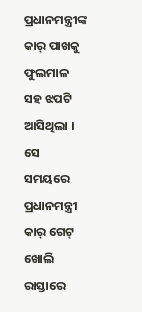ପ୍ରଧାନମନ୍ତ୍ରୀଙ୍କ କାର୍ ପାଖକୁ ଫୁଲମାଳ ସହ ଝପଟି ଆସିଥିଲା । ସେ ସମୟରେ ପ୍ରଧାନମନ୍ତ୍ରୀ କାର୍ ଗେଟ୍ ଖୋଲି ରାସ୍ତାରେ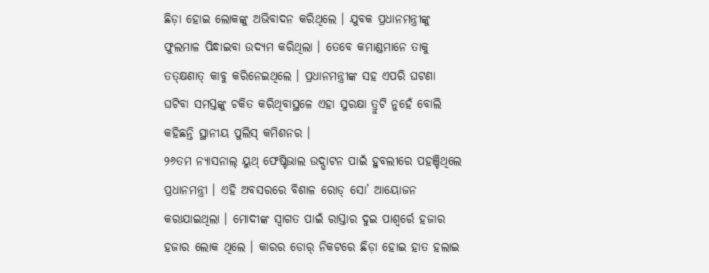ଛିଡ଼ା ହୋଇ ଲୋକଙ୍କୁ ଅଭିବାଦନ କରିଥିଲେ । ଯୁବକ ପ୍ରଧାନମନ୍ତ୍ରୀଙ୍କୁ ଫୁଲମାଳ ପିନ୍ଧାଇବା ଉଦ୍ୟମ କରିଥିଲା । ତେବେ କମାଣ୍ଡମାନେ ତାକୁ ତତ୍କ୍ଷଣାତ୍ କାବୁ କରିନେଇଥିଲେ । ପ୍ରଧାନମନ୍ତ୍ରୀଙ୍କ ସହ ଏପରି ଘଟଣା ଘଟିବା ସମସ୍ତଙ୍କୁ ଚକିତ କରିଥିବାସ୍ଥଳେ ଏହା ସୁରକ୍ଷା ତ୍ରୁଟି ନୁହେଁ ବୋଲି କହିଛନ୍ତି ସ୍ଥାନୀୟ ପୁଲିସ୍ କମିଶନର ।
୨୬ତମ ନ୍ୟାସନାଲ୍ ୟୁଥ୍ ଫେଷ୍ଟିଭାଲ ଉଦ୍ଘାଟନ ପାଇଁ ହୁବଲୀରେ ପହଞ୍ଚିଥିଲେ ପ୍ରଧାନମନ୍ତ୍ରୀ । ଏହି ଅବସରରେ ବିଶାଳ ରୋଡ୍ ସୋ’ ଆୟୋଜନ କରାଯାଇଥିଲା । ମୋଦୀଙ୍କ ସ୍ୱାଗତ ପାଇଁ ରାସ୍ତାର ଦୁଇ ପାଶ୍ୱର୍ରେ ହଜାର ହଜାର ଲୋକ ଥିଲେ । କାରର ଡୋର୍ ନିକଟରେ ଛିଡ଼ା ହୋଇ ହାତ ହଲାଇ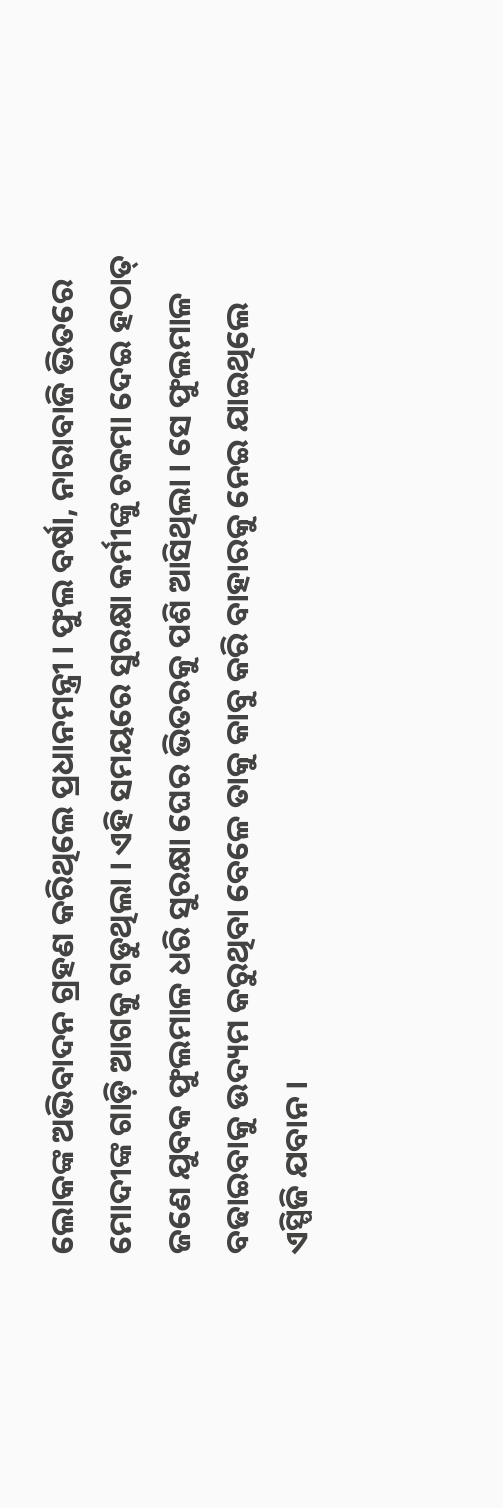ଲୋକଙ୍କ ଅଭିବାଦନ ଗ୍ରହଣ କରିଥିଲେ ପ୍ରଧାନମନ୍ତ୍ରୀ । ଫୁଲ ବର୍ଷା, ନାରାବାଜି ଭିତରେ ମୋଦୀଙ୍କ ଗାଡ଼ି ଆଗକୁ ଗଡୁଥିଲା । ଏହି ସମୟରେ ସୁରକ୍ଷା କର୍ମୀଙ୍କୁ ଚକମା ଦେଇ ହଠାତ୍ ଜଣେ ଯୁବକ ଫୁଲମାଳ ଧରି ସୁରକ୍ଷା ଘେର ଭିତରକୁ ପଶି ଆସିଥିଲା । ସେ ଫୁଲମାଳ ବଢାଇବାକୁ ଉଦ୍ୟମ କରୁଥିବା ବେଳେ ତାକୁ କାବୁ କରି ବାହାରକୁ ନେଇ ଯାଇଥିଲେ ଏସ୍ପିଜି ଯବାନ ।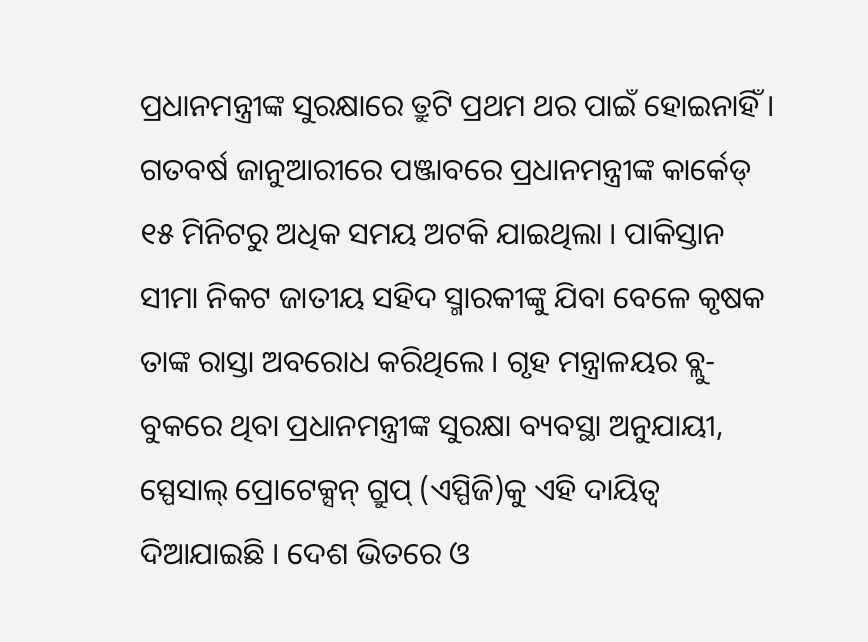ପ୍ରଧାନମନ୍ତ୍ରୀଙ୍କ ସୁରକ୍ଷାରେ ତ୍ରୁଟି ପ୍ରଥମ ଥର ପାଇଁ ହୋଇନାହିଁ । ଗତବର୍ଷ ଜାନୁଆରୀରେ ପଞ୍ଜାବରେ ପ୍ରଧାନମନ୍ତ୍ରୀଙ୍କ କାର୍କେଡ୍ ୧୫ ମିନିଟରୁ ଅଧିକ ସମୟ ଅଟକି ଯାଇଥିଲା । ପାକିସ୍ତାନ ସୀମା ନିକଟ ଜାତୀୟ ସହିଦ ସ୍ମାରକୀଙ୍କୁ ଯିବା ବେଳେ କୃଷକ ତାଙ୍କ ରାସ୍ତା ଅବରୋଧ କରିଥିଲେ । ଗୃହ ମନ୍ତ୍ରାଳୟର ବ୍ଲୁ-ବୁକରେ ଥିବା ପ୍ରଧାନମନ୍ତ୍ରୀଙ୍କ ସୁରକ୍ଷା ବ୍ୟବସ୍ଥା ଅନୁଯାୟୀ, ସ୍ପେସାଲ୍ ପ୍ରୋଟେକ୍ସନ୍ ଗ୍ରୁପ୍ (ଏସ୍ପିଜି)କୁ ଏହି ଦାୟିତ୍ୱ ଦିଆଯାଇଛି । ଦେଶ ଭିତରେ ଓ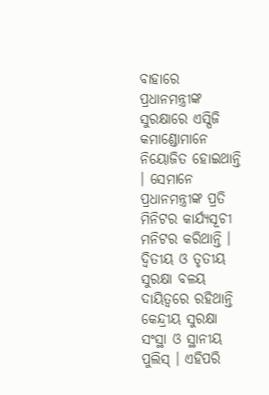ବାହାରେ ପ୍ରଧାନମନ୍ତ୍ରୀଙ୍କ ସୁରକ୍ଷାରେ ଏସ୍ପିଜି କମାଣ୍ଡୋମାନେ ନିୟୋଜିତ ହୋଇଥାନ୍ତି । ସେମାନେ ପ୍ରଧାନମନ୍ତ୍ରୀଙ୍କ ପ୍ରତି ମିନିଟର କାର୍ଯ୍ୟସୂଚୀ ମନିଟର କରିଥାନ୍ତି । ଦ୍ୱିତୀୟ ଓ ତୃତୀୟ ସୁରକ୍ଷା ବଳୟ ଦାୟିତ୍ୱରେ ରହିଥାନ୍ତି କେନ୍ଦ୍ରୀୟ ସୁରକ୍ଷା ସଂସ୍ଥା ଓ ସ୍ଥାନୀୟ ପୁଲିସ୍ । ଏହିପରି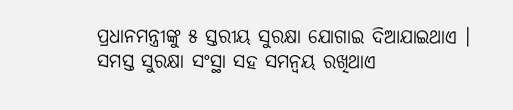ପ୍ରଧାନମନ୍ତ୍ରୀଙ୍କୁ ୫ ସ୍ତରୀୟ ସୁରକ୍ଷା ଯୋଗାଇ ଦିଆଯାଇଥାଏ । ସମସ୍ତ ସୁରକ୍ଷା ସଂସ୍ଥା ସହ ସମନ୍ୱୟ ରଖିଥାଏ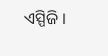ଏସ୍ପିଜି ।